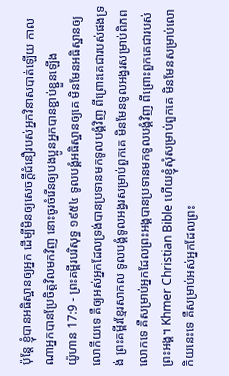ប៉ុន្តែ ខ្ញុំបានអធិស្ឋានឲ្យអ្នក ដើម្បីមិនឲ្យសេចក្ដីជំនឿរបស់អ្នកវិនាសបាត់ឡើយ កាលណាអ្នកបានប្រែចិត្តវិលមកវិញ នោះចូរចំរើនឲ្យបងប្អូនអ្នកបានខ្ជាប់ខ្ជួនឡើង
យ៉ូហាន 17:9 - ព្រះគម្ពីរបរិសុទ្ធ ១៩៥៤ ទូលបង្គំអធិស្ឋានឲ្យគេ មិនមែនអធិស្ឋានឲ្យលោកីយទេ គឺឲ្យអស់អ្នកដែលទ្រង់បានប្រទានមកទូលបង្គំវិញ ពីព្រោះគេជារបស់ផងទ្រង់ ព្រះគម្ពីរខ្មែរសាកល ទូលបង្គំទូលអង្វរសម្រាប់ពួកគេ មិនមែនទូលអង្វរសម្រាប់ពិភពលោកទេ គឺសម្រាប់អ្នកដែលព្រះអង្គបានប្រទានមកទូលបង្គំវិញ ពីព្រោះពួកគេជារបស់ព្រះអង្គ។ Khmer Christian Bible ហើយខ្ញុំសុំសម្រាប់ពួកគេ មិនមែនសម្រាប់លោកិយនេះទេ គឺសម្រាប់អស់អ្នកដែលព្រះ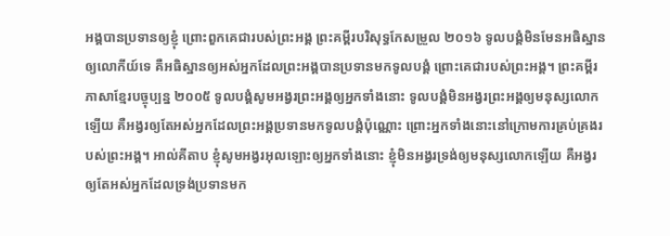អង្គបានប្រទានឲ្យខ្ញុំ ព្រោះពួកគេជារបស់ព្រះអង្គ ព្រះគម្ពីរបរិសុទ្ធកែសម្រួល ២០១៦ ទូលបង្គំមិនមែនអធិស្ឋានឲ្យលោកីយ៍ទេ គឺអធិស្ឋានឲ្យអស់អ្នកដែលព្រះអង្គបានប្រទានមកទូលបង្គំ ព្រោះគេជារបស់ព្រះអង្គ។ ព្រះគម្ពីរភាសាខ្មែរបច្ចុប្បន្ន ២០០៥ ទូលបង្គំសូមអង្វរព្រះអង្គឲ្យអ្នកទាំងនោះ ទូលបង្គំមិនអង្វរព្រះអង្គឲ្យមនុស្សលោកឡើយ គឺអង្វរឲ្យតែអស់អ្នកដែលព្រះអង្គប្រទានមកទូលបង្គំប៉ុណ្ណោះ ព្រោះអ្នកទាំងនោះនៅក្រោមការគ្រប់គ្រងរបស់ព្រះអង្គ។ អាល់គីតាប ខ្ញុំសូមអង្វរអុលឡោះឲ្យអ្នកទាំងនោះ ខ្ញុំមិនអង្វរទ្រង់ឲ្យមនុស្សលោកឡើយ គឺអង្វរឲ្យតែអស់អ្នកដែលទ្រង់ប្រទានមក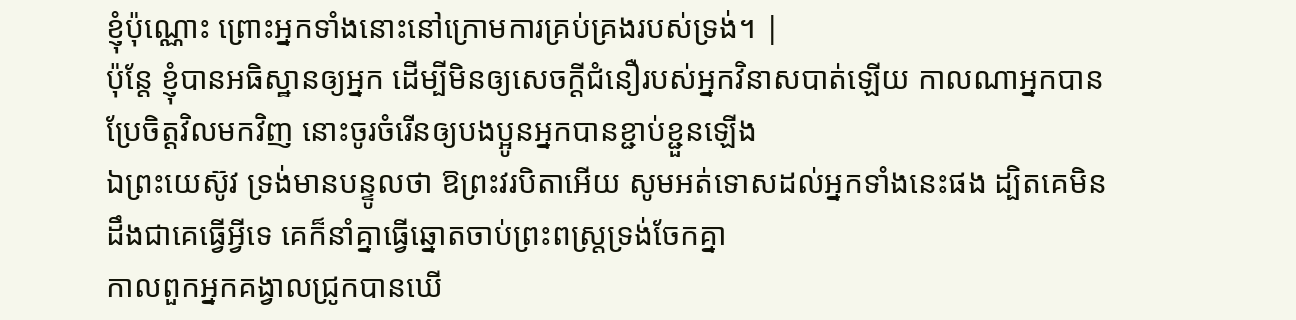ខ្ញុំប៉ុណ្ណោះ ព្រោះអ្នកទាំងនោះនៅក្រោមការគ្រប់គ្រងរបស់ទ្រង់។ |
ប៉ុន្តែ ខ្ញុំបានអធិស្ឋានឲ្យអ្នក ដើម្បីមិនឲ្យសេចក្ដីជំនឿរបស់អ្នកវិនាសបាត់ឡើយ កាលណាអ្នកបានប្រែចិត្តវិលមកវិញ នោះចូរចំរើនឲ្យបងប្អូនអ្នកបានខ្ជាប់ខ្ជួនឡើង
ឯព្រះយេស៊ូវ ទ្រង់មានបន្ទូលថា ឱព្រះវរបិតាអើយ សូមអត់ទោសដល់អ្នកទាំងនេះផង ដ្បិតគេមិនដឹងជាគេធ្វើអ្វីទេ គេក៏នាំគ្នាធ្វើឆ្នោតចាប់ព្រះពស្ត្រទ្រង់ចែកគ្នា
កាលពួកអ្នកគង្វាលជ្រូកបានឃើ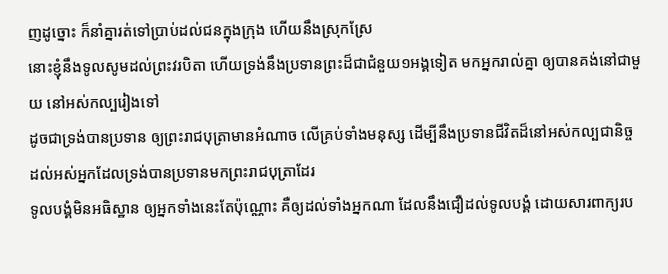ញដូច្នោះ ក៏នាំគ្នារត់ទៅប្រាប់ដល់ជនក្នុងក្រុង ហើយនឹងស្រុកស្រែ
នោះខ្ញុំនឹងទូលសូមដល់ព្រះវរបិតា ហើយទ្រង់នឹងប្រទានព្រះដ៏ជាជំនួយ១អង្គទៀត មកអ្នករាល់គ្នា ឲ្យបានគង់នៅជាមួយ នៅអស់កល្បរៀងទៅ
ដូចជាទ្រង់បានប្រទាន ឲ្យព្រះរាជបុត្រាមានអំណាច លើគ្រប់ទាំងមនុស្ស ដើម្បីនឹងប្រទានជីវិតដ៏នៅអស់កល្បជានិច្ច ដល់អស់អ្នកដែលទ្រង់បានប្រទានមកព្រះរាជបុត្រាដែរ
ទូលបង្គំមិនអធិស្ឋាន ឲ្យអ្នកទាំងនេះតែប៉ុណ្ណោះ គឺឲ្យដល់ទាំងអ្នកណា ដែលនឹងជឿដល់ទូលបង្គំ ដោយសារពាក្យរប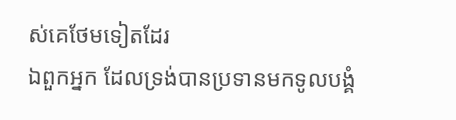ស់គេថែមទៀតដែរ
ឯពួកអ្នក ដែលទ្រង់បានប្រទានមកទូលបង្គំ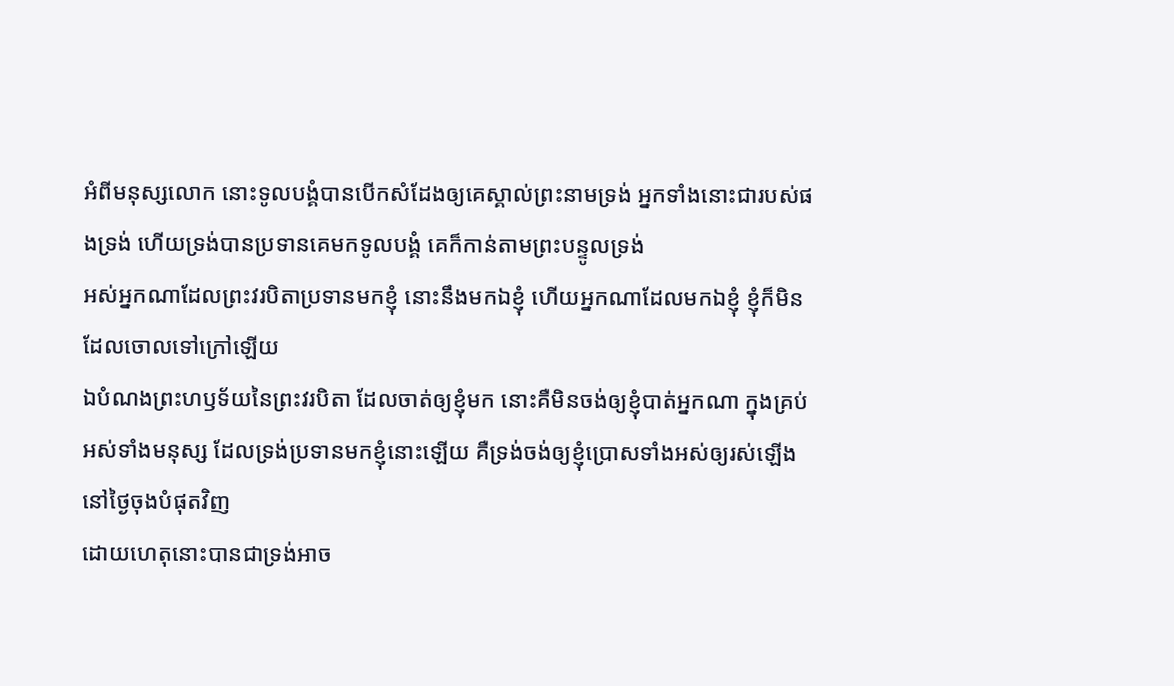អំពីមនុស្សលោក នោះទូលបង្គំបានបើកសំដែងឲ្យគេស្គាល់ព្រះនាមទ្រង់ អ្នកទាំងនោះជារបស់ផងទ្រង់ ហើយទ្រង់បានប្រទានគេមកទូលបង្គំ គេក៏កាន់តាមព្រះបន្ទូលទ្រង់
អស់អ្នកណាដែលព្រះវរបិតាប្រទានមកខ្ញុំ នោះនឹងមកឯខ្ញុំ ហើយអ្នកណាដែលមកឯខ្ញុំ ខ្ញុំក៏មិនដែលចោលទៅក្រៅឡើយ
ឯបំណងព្រះហឫទ័យនៃព្រះវរបិតា ដែលចាត់ឲ្យខ្ញុំមក នោះគឺមិនចង់ឲ្យខ្ញុំបាត់អ្នកណា ក្នុងគ្រប់អស់ទាំងមនុស្ស ដែលទ្រង់ប្រទានមកខ្ញុំនោះឡើយ គឺទ្រង់ចង់ឲ្យខ្ញុំប្រោសទាំងអស់ឲ្យរស់ឡើង នៅថ្ងៃចុងបំផុតវិញ
ដោយហេតុនោះបានជាទ្រង់អាច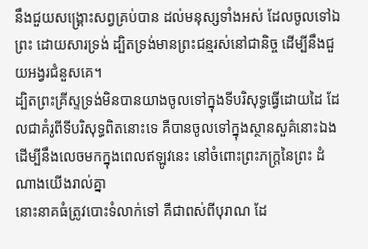នឹងជួយសង្គ្រោះសព្វគ្រប់បាន ដល់មនុស្សទាំងអស់ ដែលចូលទៅឯព្រះ ដោយសារទ្រង់ ដ្បិតទ្រង់មានព្រះជន្មរស់នៅជានិច្ច ដើម្បីនឹងជួយអង្វរជំនួសគេ។
ដ្បិតព្រះគ្រីស្ទទ្រង់មិនបានយាងចូលទៅក្នុងទីបរិសុទ្ធធ្វើដោយដៃ ដែលជាគំរូពីទីបរិសុទ្ធពិតនោះទេ គឺបានចូលទៅក្នុងស្ថានសួគ៌នោះឯង ដើម្បីនឹងលេចមកក្នុងពេលឥឡូវនេះ នៅចំពោះព្រះភក្ត្រនៃព្រះ ដំណាងយើងរាល់គ្នា
នោះនាគធំត្រូវបោះទំលាក់ទៅ គឺជាពស់ពីបុរាណ ដែ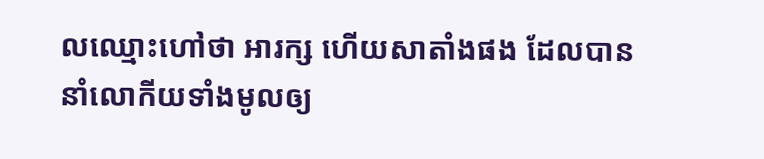លឈ្មោះហៅថា អារក្ស ហើយសាតាំងផង ដែលបាននាំលោកីយទាំងមូលឲ្យ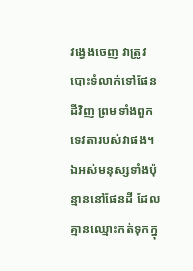វង្វេងចេញ វាត្រូវបោះទំលាក់ទៅផែនដីវិញ ព្រមទាំងពួកទេវតារបស់វាផង។
ឯអស់មនុស្សទាំងប៉ុន្មាននៅផែនដី ដែលគ្មានឈ្មោះកត់ទុកក្នុ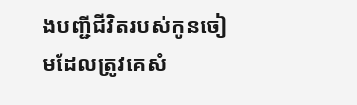ងបញ្ជីជីវិតរបស់កូនចៀមដែលត្រូវគេសំ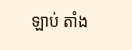ឡាប់ តាំង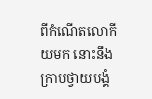ពីកំណើតលោកីយមក នោះនឹងក្រាបថ្វាយបង្គំ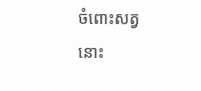ចំពោះសត្វនោះ